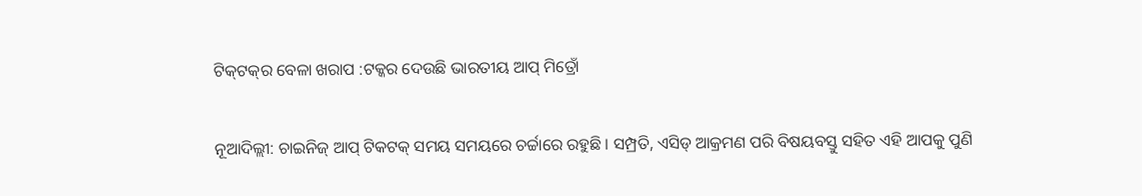ଟିକ୍‌ଟକ୍‌ର ବେଳା ଖରାପ :ଟକ୍କର ଦେଉଛି ଭାରତୀୟ ଆପ୍ ମିତ୍ରୋଁ

ନୂଆଦିଲ୍ଲୀ: ଚାଇନିଜ୍ ଆପ୍ ଟିକଟକ୍ ସମୟ ସମୟରେ ଚର୍ଚ୍ଚାରେ ରହୁଛି । ସମ୍ପ୍ରତି, ଏସିଡ୍ ଆକ୍ରମଣ ପରି ବିଷୟବସ୍ତୁ ସହିତ ଏହି ଆପକୁ ପୁଣି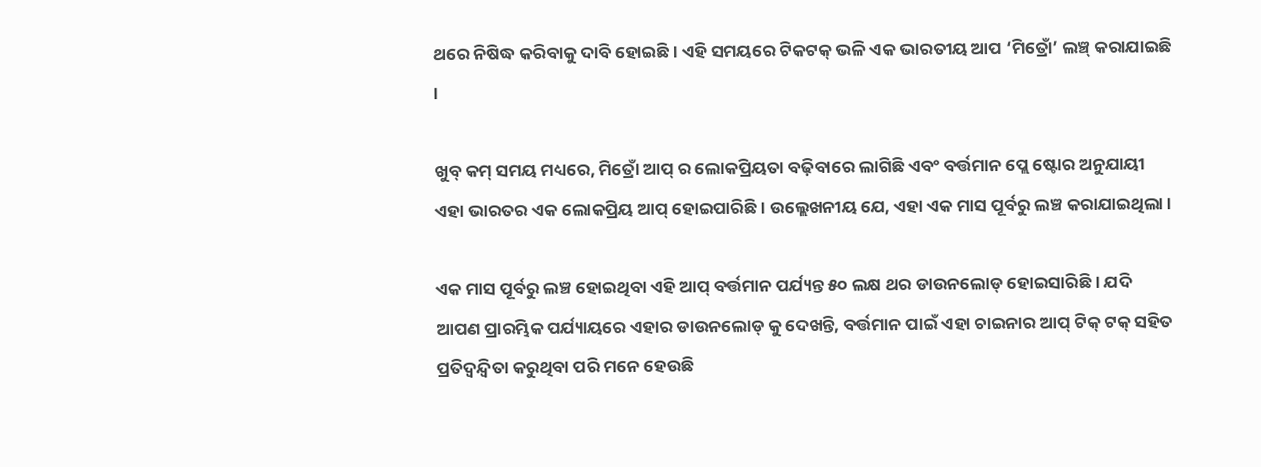ଥରେ ନିଷିଦ୍ଧ କରିବାକୁ ଦାବି ହୋଇଛି । ଏହି ସମୟରେ ଟିକଟକ୍ ଭଳି ଏକ ଭାରତୀୟ ଆପ ‘ମିତ୍ରୋଁ’ ଲଞ୍ଚ୍ କରାଯାଇଛି ।

ଖୁବ୍ କମ୍ ସମୟ ମଧ୍ୟରେ, ମିତ୍ରୋଁ ଆପ୍ ର ଲୋକପ୍ରିୟତା ବଢ଼ିବାରେ ଲାଗିଛି ଏବଂ ବର୍ତ୍ତମାନ ପ୍ଲେ ଷ୍ଟୋର ଅନୁଯାୟୀ ଏହା ଭାରତର ଏକ ଲୋକପ୍ରିୟ ଆପ୍ ହୋଇପାରିଛି । ଉଲ୍ଲେଖନୀୟ ଯେ, ଏହା ଏକ ମାସ ପୂର୍ବରୁ ଲଞ୍ଚ କରାଯାଇଥିଲା ।

ଏକ ମାସ ପୂର୍ବରୁ ଲଞ୍ଚ ହୋଇଥିବା ଏହି ଆପ୍ ବର୍ତ୍ତମାନ ପର୍ଯ୍ୟନ୍ତ ୫୦ ଲକ୍ଷ ଥର ଡାଉନଲୋଡ୍ ହୋଇସାରିଛି । ଯଦି ଆପଣ ପ୍ରାରମ୍ଭିକ ପର୍ଯ୍ୟାୟରେ ଏହାର ଡାଉନଲୋଡ୍ କୁ ଦେଖନ୍ତି, ବର୍ତ୍ତମାନ ପାଇଁ ଏହା ଚାଇନାର ଆପ୍ ଟିକ୍ ଟକ୍ ସହିତ ପ୍ରତିଦ୍ୱନ୍ଦ୍ୱିତା କରୁଥିବା ପରି ମନେ ହେଉଛି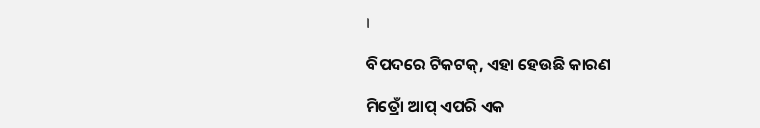।

ବିପଦରେ ଟିକଟକ୍, ଏହା ହେଉଛି କାରଣ

ମିତ୍ରୋଁ ଆପ୍ ଏପରି ଏକ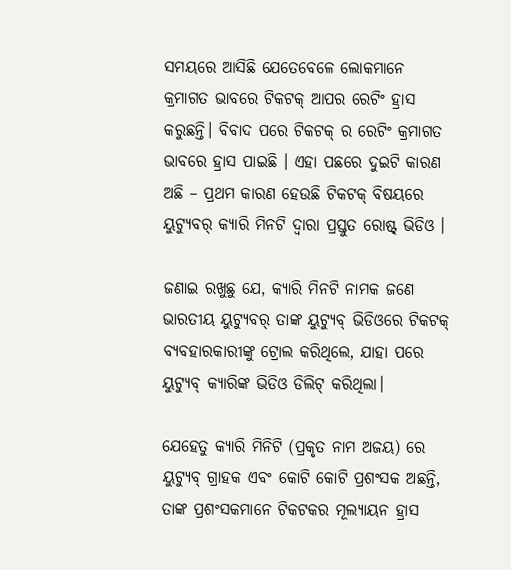ସମୟରେ ଆସିଛି ଯେତେବେଳେ ଲୋକମାନେ କ୍ରମାଗତ ଭାବରେ ଟିକଟକ୍ ଆପର ରେଟିଂ ହ୍ରାସ କରୁଛନ୍ତି। ବିବାଦ ପରେ ଟିକଟକ୍ ର ରେଟିଂ କ୍ରମାଗତ ଭାବରେ ହ୍ରାସ ପାଇଛି । ଏହା ପଛରେ ଦୁଇଟି କାରଣ ଅଛି – ପ୍ରଥମ କାରଣ ହେଉଛି ଟିକଟକ୍ ବିଷୟରେ ୟୁଟ୍ୟୁବର୍ କ୍ୟାରି ମିନଟି ଦ୍ୱାରା ପ୍ରସ୍ତୁତ ରୋଷ୍ଟ୍ ଭିଡିଓ ।

ଜଣାଇ ରଖୁଛୁ ଯେ, କ୍ୟାରି ମିନଟି ନାମକ ଜଣେ ଭାରତୀୟ ୟୁଟ୍ୟୁବର୍ ତାଙ୍କ ୟୁଟ୍ୟୁବ୍ ଭିଡିଓରେ ଟିକଟକ୍ ବ୍ୟବହାରକାରୀଙ୍କୁ ଟ୍ରୋଲ କରିଥିଲେ, ଯାହା ପରେ ୟୁଟ୍ୟୁବ୍ କ୍ୟାରିଙ୍କ ଭିଡିଓ ଡିଲିଟ୍ କରିଥିଲା।

ଯେହେତୁ କ୍ୟାରି ମିନିଟି (ପ୍ରକୃତ ନାମ ଅଜୟ) ରେ ୟୁଟ୍ୟୁବ୍ ଗ୍ରାହକ ଏବଂ କୋଟି କୋଟି ପ୍ରଶଂସକ ଅଛନ୍ତି, ତାଙ୍କ ପ୍ରଶଂସକମାନେ ଟିକଟକର ମୂଲ୍ୟାୟନ ହ୍ରାସ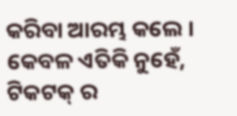କରିବା ଆରମ୍ଭ କଲେ । କେବଳ ଏତିକି ନୁହେଁ, ଟିକଟକ୍ ର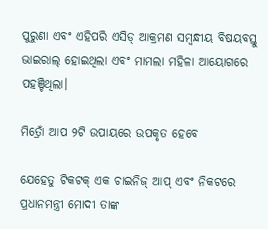ପୁରୁଣା ଏବଂ ଏହିପରି ଏସିଡ୍ ଆକ୍ରମଣ ସମ୍ବନ୍ଧୀୟ ବିଷୟବସ୍ତୁ ଭାଇରାଲ୍ ହୋଇଥିଲା ଏବଂ ମାମଲା ମହିଳା ଆୟୋଗରେ ପହଞ୍ଚିଥିଲା।

ମିତ୍ରୋଁ ଆପ ୨ଟି ଉପାୟରେ ଉପକୃତ ହେବେ

ଯେହେତୁ ଟିକଟକ୍ ଏକ ଚାଇନିଜ୍ ଆପ୍ ଏବଂ ନିକଟରେ ପ୍ରଧାନମନ୍ତ୍ରୀ ମୋଦୀ ତାଙ୍କ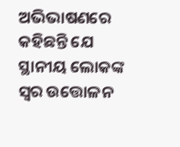ଅଭିଭାଷଣରେ କହିଛନ୍ତି ଯେ ସ୍ଥାନୀୟ ଲୋକଙ୍କ ସ୍ୱର ଉତ୍ତୋଳନ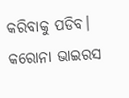କରିବାକୁ ପଡିବ। କରୋନା ଭାଇରସ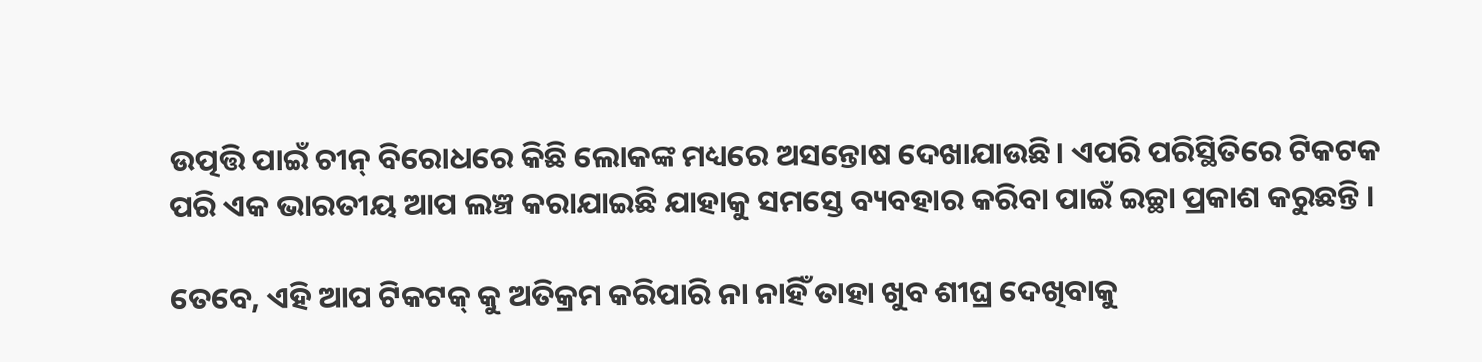ଉତ୍ପତ୍ତି ପାଇଁ ଚୀନ୍ ବିରୋଧରେ କିଛି ଲୋକଙ୍କ ମଧ୍ୟରେ ଅସନ୍ତୋଷ ଦେଖାଯାଉଛି। ଏପରି ପରିସ୍ଥିତିରେ ଟିକଟକ ପରି ଏକ ଭାରତୀୟ ଆପ ଲଞ୍ଚ କରାଯାଇଛି ଯାହାକୁ ସମସ୍ତେ ବ୍ୟବହାର କରିବା ପାଇଁ ଇଚ୍ଛା ପ୍ରକାଶ କରୁଛନ୍ତି ।

ତେବେ, ଏହି ଆପ ଟିକଟକ୍ କୁ ଅତିକ୍ରମ କରିପାରି ନା ନାହିଁ ତାହା ଖୁବ ଶୀଘ୍ର ଦେଖିବାକୁ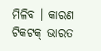ମିଳିବ । କାରଣ ଟିକଟକ୍ ଭାରତ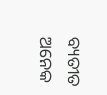ବ୍ୟତୀତ ଅନେକ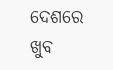ଦେଶରେ ଖୁବ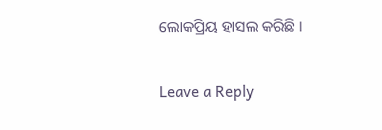ଲୋକପ୍ରିୟ ହାସଲ କରିଛି ।

Leave a Reply